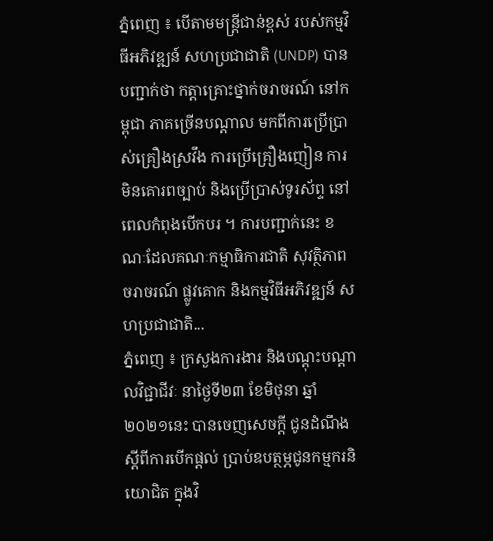ភ្នំពេញ ៖ បើតាមមន្ត្រីជាន់ខ្ពស់ របស់កម្មវិធីអភិវឌ្ឍន៍ សហប្រជាជាតិ (UNDP) បានបញ្ជាក់ថា កត្តាគ្រោះថ្នាក់ចរាចរណ៍ នៅកម្ពុជា ភាគច្រើនបណ្តាល មកពីការប្រើប្រាស់គ្រឿងស្រវឹង ការប្រើគ្រឿងញៀន ការមិនគោរពច្បាប់ និងប្រើប្រាស់ទូរស័ព្ទ នៅពេលកំពុងបើកបរ ។ ការបញ្ជាក់នេះ ខណៈដែលគណៈកម្មាធិការជាតិ សុវត្ថិភាពចរាចរណ៍ ផ្លូវគោក និងកម្មវិធីអភិវឌ្ឍន៍ សហប្រជាជាតិ...
ភ្នំពេញ ៖ ក្រសួងការងារ និងបណ្ដុះបណ្ដាលវិជ្ជាជីវៈ នាថ្ងៃទី២៣ ខែមិថុនា ឆ្នាំ២០២១នេះ បានចេញសេចក្ដី ជូនដំណឹង ស្ដីពីការបើកផ្ដល់ ប្រាប់ឧបត្ថម្ភជូនកម្មករនិយោជិត ក្នុងវិ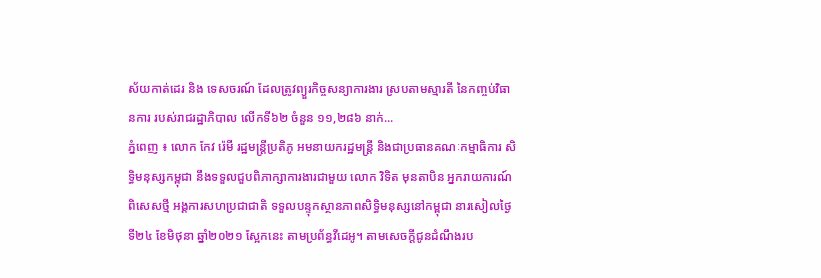ស័យកាត់ដេរ និង ទេសចរណ៍ ដែលត្រូវព្យួរកិច្ចសន្យាការងារ ស្របតាមស្មារតី នៃកញ្ចប់វិធានការ របស់រាជរដ្ឋាភិបាល លើកទី៦២ ចំនួន ១១,២៨៦ នាក់...
ភ្នំពេញ ៖ លោក កែវ រ៉េមី រដ្ឋមន្រ្តីប្រតិភូ អមនាយករដ្ឋមន្ត្រី និងជាប្រធានគណៈកម្មាធិការ សិទ្ធិមនុស្សកម្ពុជា នឹងទទួលជួបពិភាក្សាការងារជាមួយ លោក វិទិត មុនតាបិន អ្នករាយការណ៍ពិសេសថ្មី អង្គការសហប្រជាជាតិ ទទួលបន្ទុកស្ថានភាពសិទ្ធិមនុស្សនៅកម្ពុជា នារសៀលថ្ងៃទី២៤ ខែមិថុនា ឆ្នាំ២០២១ ស្អែកនេះ តាមប្រព័ន្ធវីដេអូ។ តាមសេចក្ដីជូនដំណឹងរប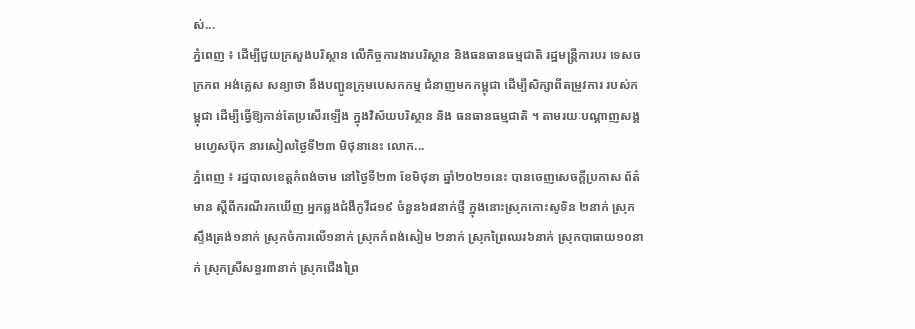ស់...
ភ្នំពេញ ៖ ដើម្បីជួយក្រសួងបរិស្ថាន លើកិច្ចការងារបរិស្ថាន និងធនធានធម្មជាតិ រដ្ឋមន្ត្រីការបរ ទេសចក្រភព អង់គ្លេស សន្យាថា នឹងបញ្ជូនក្រុមបេសកកម្ម ជំនាញមកកម្ពុជា ដើម្បីសិក្សាពីតម្រូវការ របស់កម្ពុជា ដើម្បីធ្វើឱ្យកាន់តែប្រសើរឡើង ក្នុងវិស័យបរិស្ថាន និង ធនធានធម្មជាតិ ។ តាមរយៈបណ្ដាញសង្គមហ្វេសប៊ុក នារសៀលថ្ងៃទី២៣ មិថុនានេះ លោក...
ភ្នំពេញ ៖ រដ្ឋបាលខេត្តកំពង់ចាម នៅថ្ងៃទី២៣ ខែមិថុនា ឆ្នាំ២០២១នេះ បានចេញសេចក្ដីប្រកាស ព័ត៌មាន ស្ដីពីករណីរកឃើញ អ្នកឆ្លងជំងឺកូវីដ១៩ ចំនួន៦៨នាក់ថ្មី ក្នុងនោះស្រុកកោះសូទិន ២នាក់ ស្រុកស្ទឹងត្រង់១នាក់ ស្រុកចំការលើ១នាក់ ស្រុកកំពង់សៀម ២នាក់ ស្រុកព្រៃឈរ៦នាក់ ស្រុកបាធាយ១០នាក់ ស្រុកស្រីសន្ធរ៣នាក់ ស្រុកជើងព្រៃ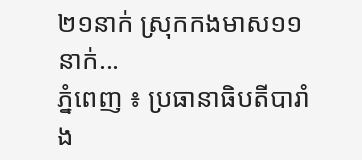២១នាក់ ស្រុកកងមាស១១នាក់...
ភ្នំពេញ ៖ ប្រធានាធិបតីបារាំង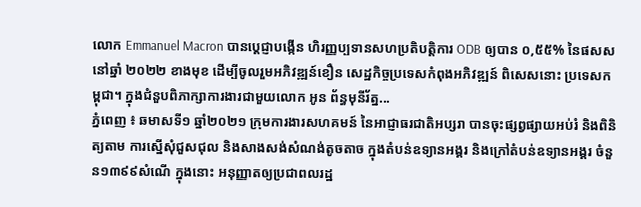លោក Emmanuel Macron បានប្ដេជ្ញាបង្កើន ហិរញ្ញប្បទានសហប្រតិបត្តិការ ODB ឲ្យបាន ០,៥៥% នៃផសស នៅឆ្នាំ ២០២២ ខាងមុខ ដើម្បីចូលរួមអភិវឌ្ឍន៍ខឿន សេដ្ឋកិច្ចប្រទេសកំពុងអភិវឌ្ឍន៍ ពិសេសនោះ ប្រទេសកម្ពុជា។ ក្នុងជំនួបពិភាក្សាការងារជាមួយលោក អូន ព័ន្ធមុនីរ័ត្ន...
ភ្នំពេញ ៖ ឆមាសទី១ ឆ្នាំ២០២១ ក្រុមការងារសហគមន៍ នៃអាជ្ញាធរជាតិអប្សរា បានចុះផ្សព្វផ្សាយអប់រំ និងពិនិត្យតាម ការស្នើសុំជួសជុល និងសាងសង់សំណង់តូចតាច ក្នុងតំបន់ឧទ្យានអង្គរ និងក្រៅតំបន់ឧទ្យានអង្គរ ចំនួន១៣៩៩សំណើ ក្នុងនោះ អនុញ្ញាតឲ្យប្រជាពលរដ្ឋ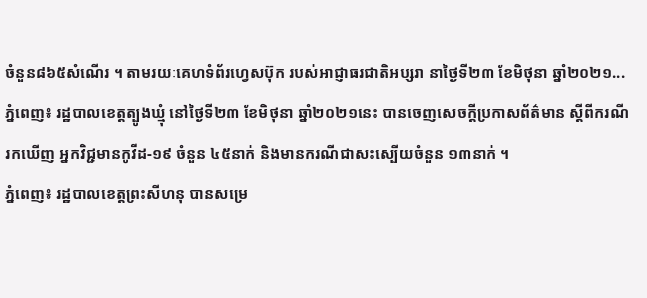ចំនួន៨៦៥សំណើរ ។ តាមរយៈគេហទំព័រហ្វេសប៊ុក របស់អាជ្ញាធរជាតិអប្សរា នាថ្ងៃទី២៣ ខែមិថុនា ឆ្នាំ២០២១...
ភ្នំពេញ៖ រដ្ឋបាលខេត្តត្បូងឃ្មុំ នៅថ្ងៃទី២៣ ខែមិថុនា ឆ្នាំ២០២១នេះ បានចេញសេចក្ដីប្រកាសព័ត៌មាន ស្ដីពីករណី រកឃើញ អ្នកវិជ្ជមានកូវីដ-១៩ ចំនួន ៤៥នាក់ និងមានករណីជាសះស្បើយចំនួន ១៣នាក់ ។
ភ្នំពេញ៖ រដ្ឋបាលខេត្តព្រះសីហនុ បានសម្រេ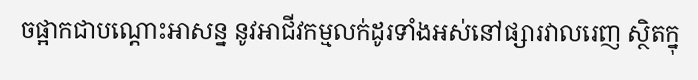ចផ្អាកជាបណ្តោះអាសន្ន នូវអាជីវកម្មលក់ដូរទាំងអស់នៅផ្សារវាលរេញ ស្ថិតក្នុ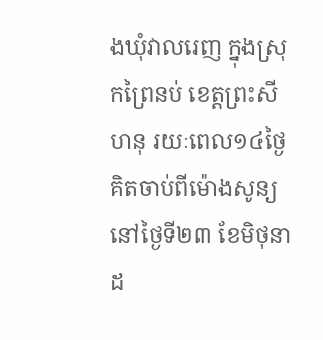ងឃុំវាលរេញ ក្នុងស្រុកព្រៃនប់ ខេត្តព្រះសីហនុ រយៈពេល១៤ថ្ងៃ គិតចាប់ពីម៉ោងសូន្យ នៅថ្ងៃទី២៣ ខែមិថុនា ដ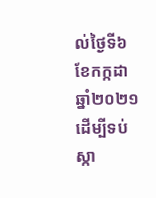ល់ថ្ងៃទី៦ ខែកក្កដា ឆ្នាំ២០២១ ដើម្បីទប់ស្កា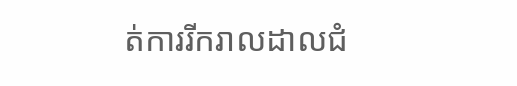ត់ការរីករាលដាលជំ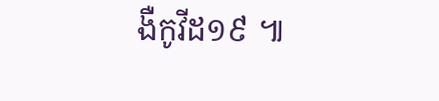ងឺកូវីដ១៩ ៕